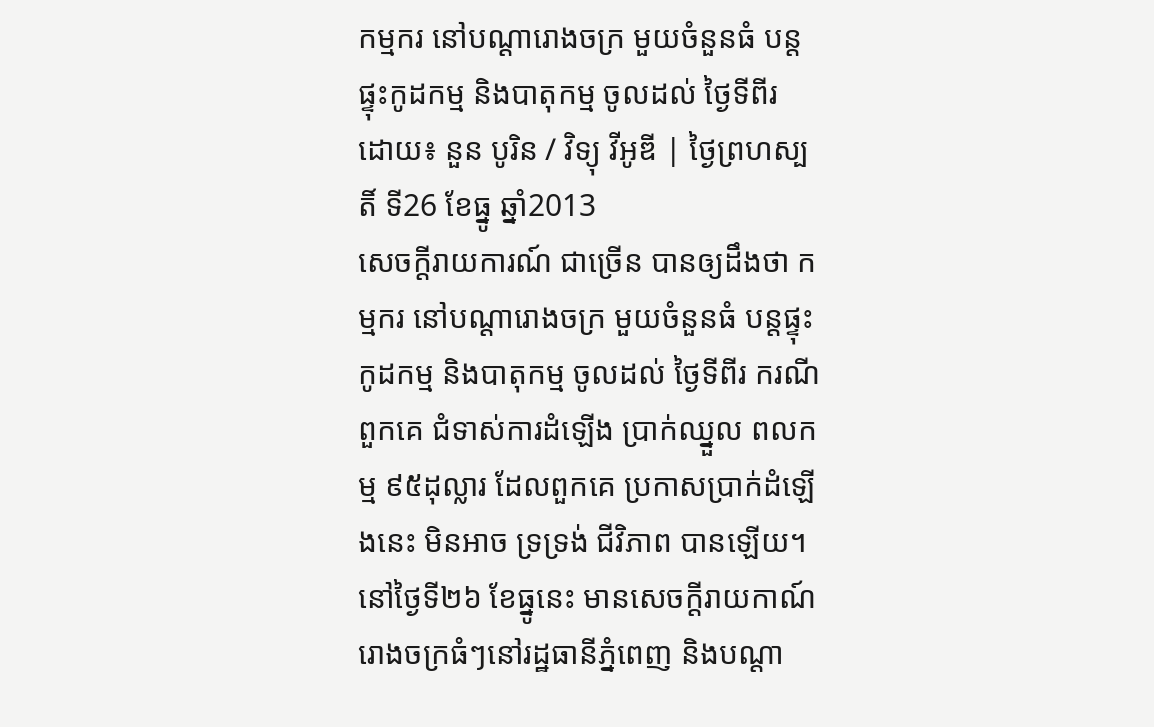កម្មករ នៅបណ្ដារោងចក្រ មួយចំនួនធំ បន្តផ្ទុះកូដកម្ម និងបាតុកម្ម ចូលដល់ ថ្ងៃទីពីរ
ដោយ៖ នួន បូរិន / វិទ្យុ វីអូឌី | ថ្ងៃព្រហស្បតិ៍ ទី26 ខែធ្នូ ឆ្នាំ2013
សេចក្ដីរាយការណ៍ ជាច្រើន បានឲ្យដឹងថា កម្មករ នៅបណ្ដារោងចក្រ មួយចំនួនធំ បន្តផ្ទុះកូដកម្ម និងបាតុកម្ម ចូលដល់ ថ្ងៃទីពីរ ករណីពួកគេ ជំទាស់ការដំឡើង ប្រាក់ឈ្នួល ពលកម្ម ៩៥ដុល្លារ ដែលពួកគេ ប្រកាសប្រាក់ដំឡើងនេះ មិនអាច ទ្រទ្រង់ ជីវិភាព បានឡើយ។
នៅថ្ងៃទី២៦ ខែធ្នូនេះ មានសេចក្ដីរាយកាណ៍ រោងចក្រធំៗនៅរដ្ឋធានីភ្នំពេញ និងបណ្ដា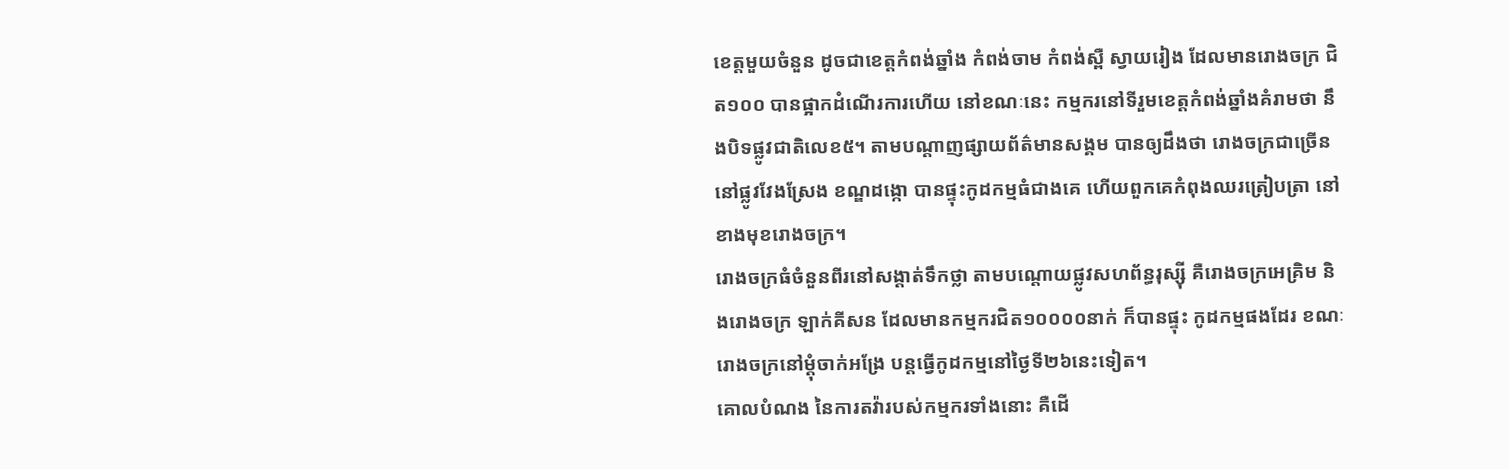ខេត្តមួយចំនួន ដូចជាខេត្តកំពង់ឆ្នាំង កំពង់ចាម កំពង់ស្ពឺ ស្វាយរៀង ដែលមានរោងចក្រ ជិត១០០ បានផ្អាកដំណើរការហើយ នៅខណៈនេះ កម្មករនៅទីរួមខេត្តកំពង់ឆ្នាំងគំរាមថា នឹងបិទផ្លូវជាតិលេខ៥។ តាមបណ្ដាញផ្សាយព័ត៌មានសង្គម បានឲ្យដឹងថា រោងចក្រជាច្រើននៅផ្លូវវែងស្រែង ខណ្ឌដង្កោ បានផ្ទុះកូដកម្មធំជាងគេ ហើយពួកគេកំពុងឈរត្រៀបត្រា នៅខាងមុខរោងចក្រ។
រោងចក្រធំចំនួនពីរនៅសង្តាត់ទឹកថ្លា តាមបណ្តោយផ្លូវសហព័ន្ធរុស្ស៊ី គឺរោងចក្រអេគ្រិម និងរោងចក្រ ឡាក់គីសន ដែលមានកម្មករជិត១០០០០នាក់ ក៏បានផ្ទុះ កូដកម្មផងដែរ ខណៈរោងចក្រនៅម្ដុំចាក់អង្រែ បន្តធ្វើកូដកម្មនៅថ្ងៃទី២៦នេះទៀត។
គោលបំណង នៃការតវ៉ារបស់កម្មករទាំងនោះ គឺដើ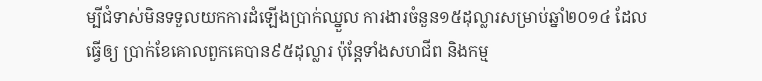ម្បីជំទាស់មិនទទួលយកការដំឡើងប្រាក់ឈ្នួល ការងារចំនួន១៥ដុល្លារសម្រាប់ឆ្នាំ២០១៤ ដែលធ្វើឲ្យ ប្រាក់ខែគោលពួកគេបាន៩៥ដុល្លារ ប៉ុន្តែទាំងសហជីព និងកម្ម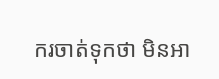ករចាត់ទុកថា មិនអា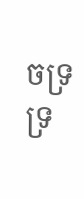ចទ្រទ្រ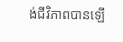ង់ជីវិភាពបានឡើ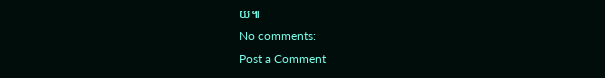យ៕
No comments:
Post a Comment